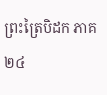ព្រះត្រៃបិដក ភាគ ២៤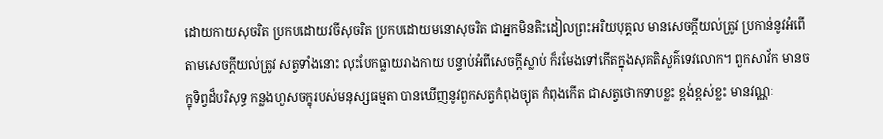ដោយកាយសុចរិត ប្រកបដោយវចីសុចរិត ប្រកបដោយមនោសុចរិត ជាអ្នកមិនតិះដៀលព្រះអរិយបុគ្គល មានសេចក្តីយល់ត្រូវ ប្រកាន់នូវអំពើតាមសេចក្តីយល់ត្រូវ សត្វទាំងនោះ លុះបែកធ្លាយរាងកាយ បន្ទាប់អំពីសេចក្តីស្លាប់ ក៏រមែងទៅកើតក្នុងសុគតិសួគ៌ទេវលោក។ ពួកសាវ័ក មានចក្ខុទិព្វដ៏បរិសុទ្ធ កន្លងហួសចក្ខុរបស់មនុស្សធម្មតា បានឃើញនូវពួកសត្វកំពុងច្យុត កំពុងកើត ជាសត្វថោកទាបខ្លះ ខ្ពង់ខ្ពស់ខ្លះ មានវណ្ណៈ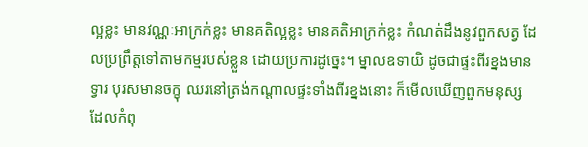ល្អខ្លះ មានវណ្ណៈអាក្រក់ខ្លះ មានគតិល្អខ្លះ មានគតិអាក្រក់ខ្លះ កំណត់ដឹងនូវពួកសត្វ ដែលប្រព្រឹត្តទៅតាមកម្មរបស់ខ្លួន ដោយប្រការដូច្នេះ។ ម្នាលឧទាយិ ដូចជាផ្ទះពីរខ្នងមានទ្វារ បុរសមានចក្ខុ ឈរនៅត្រង់កណ្តាលផ្ទះទាំងពីរខ្នងនោះ ក៏មើលឃើញពួកមនុស្ស ដែលកំពុ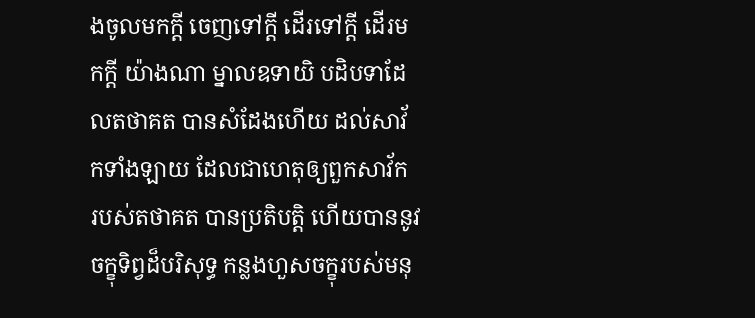ងចូលមកក្តី ចេញទៅក្តី ដើរទៅក្តី ដើរមកក្តី យ៉ាងណា ម្នាលឧទាយិ បដិបទាដែលតថាគត បានសំដែងហើយ ដល់សាវ័កទាំងឡាយ ដែលជាហេតុឲ្យពួកសាវ័ក របស់តថាគត បានប្រតិបត្តិ ហើយបាននូវចក្ខុទិព្វដ៏បរិសុទ្ធ កន្លងហួសចក្ខុរបស់មនុ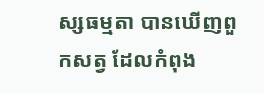ស្សធម្មតា បានឃើញពួកសត្វ ដែលកំពុង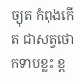ច្យុត កំពុងកើត ជាសត្វថោកទាបខ្លះ ខ្ព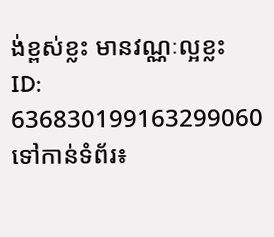ង់ខ្ពស់ខ្លះ មានវណ្ណៈល្អខ្លះ
ID: 636830199163299060
ទៅកាន់ទំព័រ៖